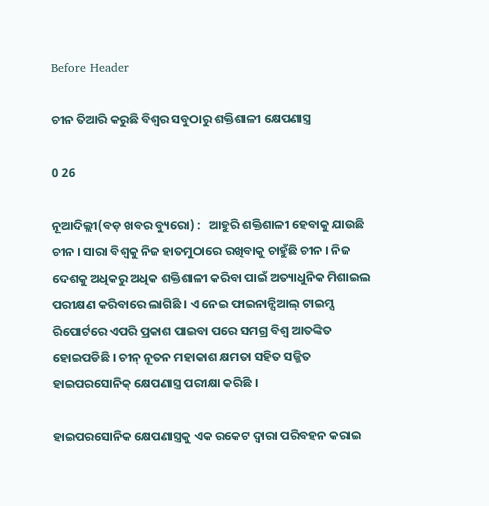Before Header

ଚୀନ ତିଆରି କରୁଛି ବିଶ୍ୱର ସବୁଠାରୁ ଶକ୍ତିଶାଳୀ କ୍ଷେପଣାସ୍ତ୍ର

0 26

ନୂଆଦିଲ୍ଲୀ(ବଡ଼ ଖବର ବ୍ୟୁରୋ) :   ଆହୁରି ଶକ୍ତିଶାଳୀ ହେବାକୁ ଯାଉଛି ଚୀନ । ସାରା ବିଶ୍ୱକୁ ନିଜ ହାତମୁଠାରେ ରଖିବାକୁ ଚାହୁଁଛି ଚୀନ । ନିଜ ଦେଶକୁ ଅଧିକରୁ ଅଧିକ ଶକ୍ତିଶାଳୀ କରିବା ପାଇଁ ଅତ୍ୟାଧୁନିକ ମିଶାଇଲ ପରୀକ୍ଷଣ କରିବାରେ ଲାଗିଛି । ଏ ନେଇ ଫାଇନାନ୍ସିଆଲ୍ ଟାଇମ୍ସ ରିପୋର୍ଟରେ ଏପରି ପ୍ରକାଶ ପାଇବା ପରେ ସମଗ୍ର ବିଶ୍ୱ ଆତଙ୍କିତ ହୋଇପଡିଛି । ଚୀନ୍ ନୂତନ ମହାକାଶ କ୍ଷମତା ସହିତ ସଜ୍ଜିତ ହାଇପରସୋନିକ୍ କ୍ଷେପଣାସ୍ତ୍ର ପରୀକ୍ଷା କରିଛି ।

ହାଇପରସୋନିକ କ୍ଷେପଣାସ୍ତ୍ରକୁ ଏକ ରକେଟ ଦ୍ୱାରା ପରିବହନ କରାଇ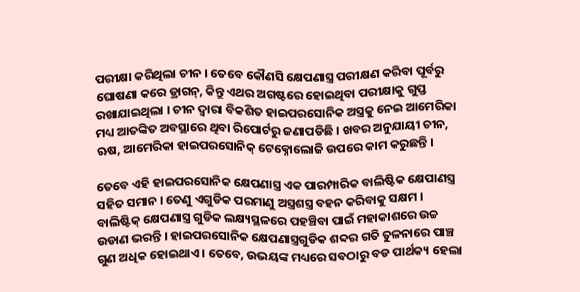ପରୀକ୍ଷା କରିଥିଲା ଚୀନ । ତେବେ କୌଣସି କ୍ଷେପଣାସ୍ତ୍ର ପରୀକ୍ଷଣ କରିବା ପୂର୍ବରୁ ଘୋଷଣା କରେ ଡ୍ରାଗନ୍, କିନ୍ତୁ ଏଥର ଅଗଷ୍ଟରେ ହୋଇଥିବା ପରୀକ୍ଷାକୁ ଗୁପ୍ତ ରଖାଯାଇଥିଲା । ଚୀନ ଦ୍ୱାରା ବିକଶିତ ହାଇପରସୋନିକ ଅସ୍ତ୍ରକୁ ନେଇ ଆମେରିକା ମଧ୍ୟ ଆତଙ୍କିତ ଅବସ୍ଥାରେ ଥିବା ରିପୋର୍ଟରୁ ଜଣାପଡିଛି । ଖବର ଅନୁଯାୟୀ ଚୀନ, ଋଷ, ଆମେରିକା ହାଇପରସୋନିକ୍ ଟେକ୍ନୋଲୋଜି ଉପରେ କାମ କରୁଛନ୍ତି ।

ତେବେ ଏହି ହାଇପରସୋନିକ କ୍ଷେପଣାସ୍ତ୍ର ଏକ ପାରମ୍ପାରିକ ବାଲିଷ୍ଟିକ କ୍ଷେପାଣସ୍ତ୍ର ସହିତ ସମାନ । ତେଣୁ ଏଗୁଡିକ ପରମାଣୁ ଅସ୍ତ୍ରଶସ୍ତ୍ର ବହନ କରିବାକୁ ସକ୍ଷମ । ବାଲିଷ୍ଟିକ୍ କ୍ଷେପଣାସ୍ତ୍ର ଗୁଡିକ ଲକ୍ଷ୍ୟସ୍ଥଳରେ ପହଞ୍ଚିବା ପାଇଁ ମହାକାଶରେ ଉଚ୍ଚ ଉଡାଣ ଭରନ୍ତି । ହାଇପରସୋନିକ କ୍ଷେପଣାସ୍ତ୍ରଗୁଡିକ ଶବ୍ଦର ଗତି ତୁଳନାରେ ପାଞ୍ଚ ଗୁଣ ଅଧିକ ହୋଇଥାଏ । ତେବେ, ଉଭୟଙ୍କ ମଧ୍ୟରେ ସବଠାରୁ ବଡ ପାର୍ଥକ୍ୟ ହେଲା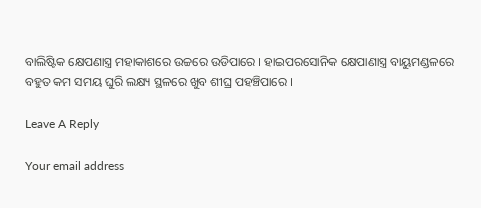ବାଲିଷ୍ଟିକ କ୍ଷେପଣାସ୍ତ୍ର ମହାକାଶରେ ଉଚ୍ଚରେ ଉଡିପାରେ । ହାଇପରସୋନିକ କ୍ଷେପାଣାସ୍ତ୍ର ବାୟୁମଣ୍ଡଳରେ ବହୁତ କମ ସମୟ ଘୁରି ଲକ୍ଷ୍ୟ ସ୍ଥଳରେ ଖୁବ ଶୀଘ୍ର ପହଞ୍ଚିପାରେ ।

Leave A Reply

Your email address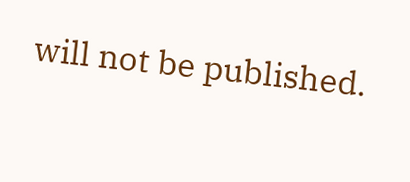will not be published.